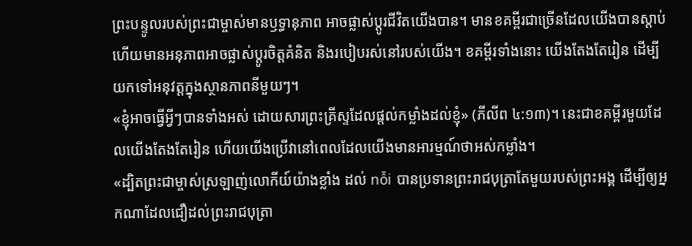ព្រះបន្ទូលរបស់ព្រះជាម្ចាស់មានឫទ្ធានុភាព អាចផ្លាស់ប្តូរជីវិតយើងបាន។ មានខគម្ពីរជាច្រើនដែលយើងបានស្ដាប់ហើយមានអនុភាពអាចផ្លាស់ប្តូរចិត្តគំនិត និងរបៀបរស់នៅរបស់យើង។ ខគម្ពីរទាំងនោះ យើងតែងតែរៀន ដើម្បីយកទៅអនុវត្តក្នុងស្ថានភាពនីមួយៗ។
«ខ្ញុំអាចធ្វើអ្វីៗបានទាំងអស់ ដោយសារព្រះគ្រីស្ទដែលផ្ដល់កម្លាំងដល់ខ្ញុំ» (ភីលីព ៤:១៣)។ នេះជាខគម្ពីរមួយដែលយើងតែងតែរៀន ហើយយើងប្រើវានៅពេលដែលយើងមានអារម្មណ៍ថាអស់កម្លាំង។
«ដ្បិតព្រះជាម្ចាស់ស្រឡាញ់លោកីយ៍យ៉ាងខ្លាំង ដល់ nỗi បានប្រទានព្រះរាជបុត្រាតែមួយរបស់ព្រះអង្គ ដើម្បីឲ្យអ្នកណាដែលជឿដល់ព្រះរាជបុត្រា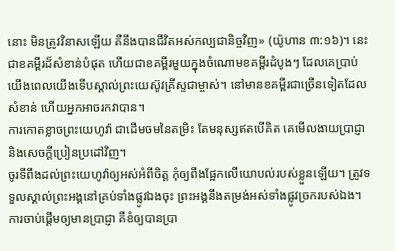នោះ មិនត្រូវវិនាសឡើយ គឺនឹងបានជីវិតអស់កល្បជានិច្ចវិញ» (យ៉ូហាន ៣:១៦)។ នេះជាខគម្ពីរដ៏សំខាន់បំផុត ហើយជាខគម្ពីរមួយក្នុងចំណោមខគម្ពីរដំបូងៗ ដែលគេប្រាប់យើងពេលយើងទើបស្គាល់ព្រះយេស៊ូវគ្រីស្ទជាម្ចាស់។ នៅមានខគម្ពីរជាច្រើនទៀតដែលសំខាន់ ហើយអ្នកអាចរកវាបាន។
ការកោតខ្លាចព្រះយេហូវ៉ា ជាដើមចមនៃតម្រិះ តែមនុស្សឥតបើគិត គេមើលងាយប្រាជ្ញា និងសេចក្ដីប្រៀនប្រដៅវិញ។
ចូរទីពឹងដល់ព្រះយេហូវ៉ាឲ្យអស់អំពីចិត្ត កុំឲ្យពឹងផ្អែកលើយោបល់របស់ខ្លួនឡើយ។ ត្រូវទទួលស្គាល់ព្រះអង្គនៅគ្រប់ទាំងផ្លូវឯងចុះ ព្រះអង្គនឹងតម្រង់អស់ទាំងផ្លូវច្រករបស់ឯង។
ការចាប់ផ្ដើមឲ្យមានប្រាជ្ញា គឺខំឲ្យបានប្រា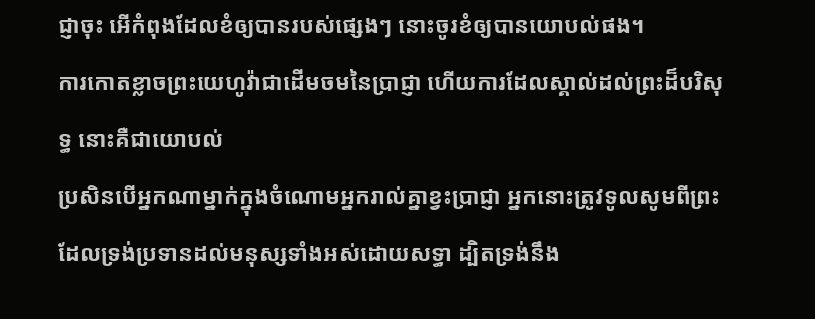ជ្ញាចុះ អើកំពុងដែលខំឲ្យបានរបស់ផ្សេងៗ នោះចូរខំឲ្យបានយោបល់ផង។
ការកោតខ្លាចព្រះយេហូវ៉ាជាដើមចមនៃប្រាជ្ញា ហើយការដែលស្គាល់ដល់ព្រះដ៏បរិសុទ្ធ នោះគឺជាយោបល់
ប្រសិនបើអ្នកណាម្នាក់ក្នុងចំណោមអ្នករាល់គ្នាខ្វះប្រាជ្ញា អ្នកនោះត្រូវទូលសូមពីព្រះ ដែលទ្រង់ប្រទានដល់មនុស្សទាំងអស់ដោយសទ្ធា ដ្បិតទ្រង់នឹង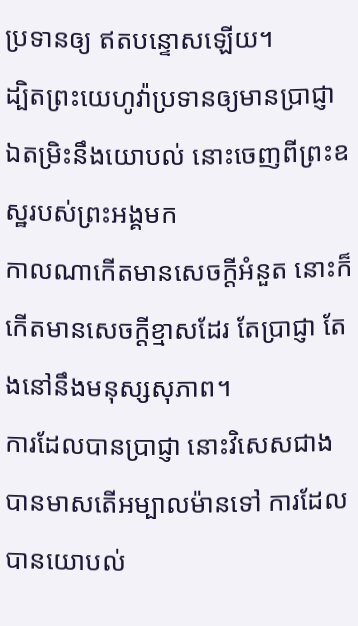ប្រទានឲ្យ ឥតបន្ទោសឡើយ។
ដ្បិតព្រះយេហូវ៉ាប្រទានឲ្យមានប្រាជ្ញា ឯតម្រិះនឹងយោបល់ នោះចេញពីព្រះឧស្ឋរបស់ព្រះអង្គមក
កាលណាកើតមានសេចក្ដីអំនួត នោះក៏កើតមានសេចក្ដីខ្មាសដែរ តែប្រាជ្ញា តែងនៅនឹងមនុស្សសុភាព។
ការដែលបានប្រាជ្ញា នោះវិសេសជាងបានមាសតើអម្បាលម៉ានទៅ ការដែលបានយោបល់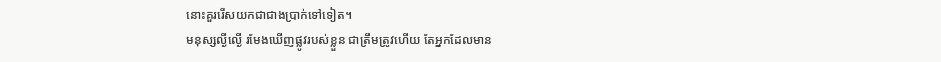នោះគួររើសយកជាជាងប្រាក់ទៅទៀត។
មនុស្សល្ងីល្ងើ រមែងឃើញផ្លូវរបស់ខ្លួន ជាត្រឹមត្រូវហើយ តែអ្នកដែលមាន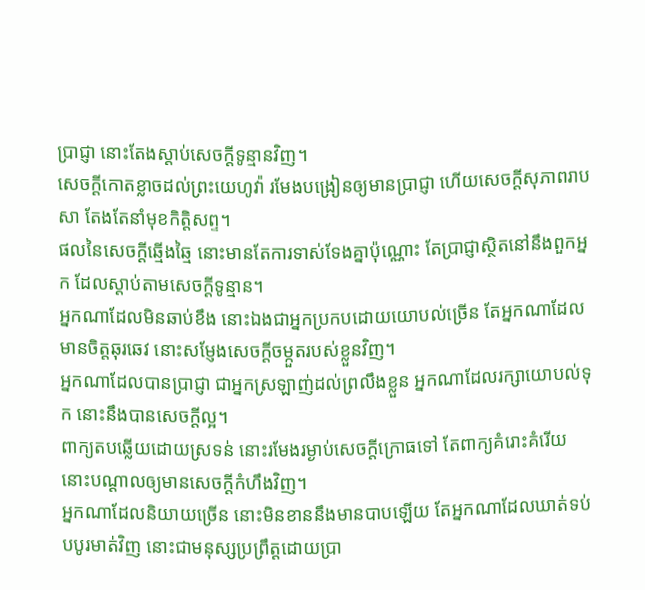ប្រាជ្ញា នោះតែងស្តាប់សេចក្ដីទូន្មានវិញ។
សេចក្ដីកោតខ្លាចដល់ព្រះយេហូវ៉ា រមែងបង្រៀនឲ្យមានប្រាជ្ញា ហើយសេចក្ដីសុភាពរាបសា តែងតែនាំមុខកិត្តិសព្ទ។
ផលនៃសេចក្ដីឆ្មើងឆ្មៃ នោះមានតែការទាស់ទែងគ្នាប៉ុណ្ណោះ តែប្រាជ្ញាស្ថិតនៅនឹងពួកអ្នក ដែលស្តាប់តាមសេចក្ដីទូន្មាន។
អ្នកណាដែលមិនឆាប់ខឹង នោះឯងជាអ្នកប្រកបដោយយោបល់ច្រើន តែអ្នកណាដែលមានចិត្តឆុរឆេវ នោះសម្ញែងសេចក្ដីចម្កួតរបស់ខ្លួនវិញ។
អ្នកណាដែលបានប្រាជ្ញា ជាអ្នកស្រឡាញ់ដល់ព្រលឹងខ្លួន អ្នកណាដែលរក្សាយោបល់ទុក នោះនឹងបានសេចក្ដីល្អ។
ពាក្យតបឆ្លើយដោយស្រទន់ នោះរមែងរម្ងាប់សេចក្ដីក្រោធទៅ តែពាក្យគំរោះគំរើយ នោះបណ្ដាលឲ្យមានសេចក្ដីកំហឹងវិញ។
អ្នកណាដែលនិយាយច្រើន នោះមិនខាននឹងមានបាបឡើយ តែអ្នកណាដែលឃាត់ទប់បបូរមាត់វិញ នោះជាមនុស្សប្រព្រឹត្តដោយប្រា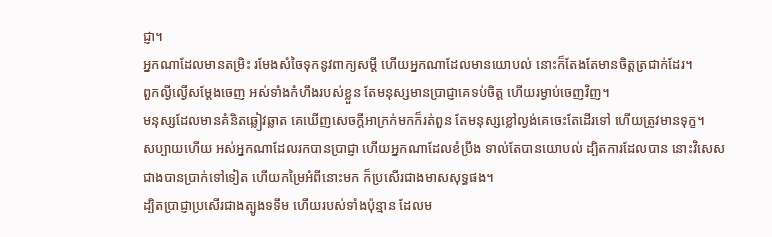ជ្ញា។
អ្នកណាដែលមានតម្រិះ រមែងសំចៃទុកនូវពាក្យសម្ដី ហើយអ្នកណាដែលមានយោបល់ នោះក៏តែងតែមានចិត្តត្រជាក់ដែរ។
ពួកល្ងីល្ងើសម្ដែងចេញ អស់ទាំងកំហឹងរបស់ខ្លួន តែមនុស្សមានប្រាជ្ញាគេទប់ចិត្ត ហើយរម្ងាប់ចេញវិញ។
មនុស្សដែលមានគំនិតឆ្លៀវឆ្លាត គេឃើញសេចក្ដីអាក្រក់មកក៏រត់ពួន តែមនុស្សខ្លៅល្ងង់គេចេះតែដើរទៅ ហើយត្រូវមានទុក្ខ។
សប្បាយហើយ អស់អ្នកណាដែលរកបានប្រាជ្ញា ហើយអ្នកណាដែលខំប្រឹង ទាល់តែបានយោបល់ ដ្បិតការដែលបាន នោះវិសេសជាងបានប្រាក់ទៅទៀត ហើយកម្រៃអំពីនោះមក ក៏ប្រសើរជាងមាសសុទ្ធផង។
ដ្បិតប្រាជ្ញាប្រសើរជាងត្បូងទទឹម ហើយរបស់ទាំងប៉ុន្មាន ដែលម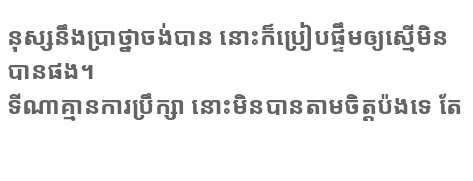នុស្សនឹងប្រាថ្នាចង់បាន នោះក៏ប្រៀបផ្ទឹមឲ្យស្មើមិនបានផង។
ទីណាគ្មានការប្រឹក្សា នោះមិនបានតាមចិត្តប៉ងទេ តែ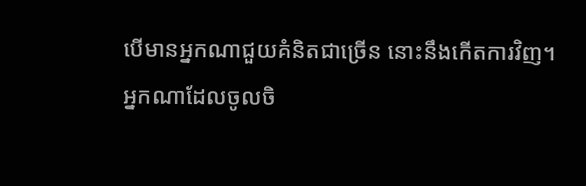បើមានអ្នកណាជួយគំនិតជាច្រើន នោះនឹងកើតការវិញ។
អ្នកណាដែលចូលចិ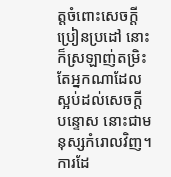ត្តចំពោះសេចក្ដីប្រៀនប្រដៅ នោះក៏ស្រឡាញ់តម្រិះ តែអ្នកណាដែលស្អប់ដល់សេចក្ដីបន្ទោស នោះជាមនុស្សកំរោលវិញ។
ការដែ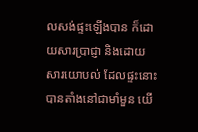លសង់ផ្ទះឡើងបាន ក៏ដោយសារប្រាជ្ញា និងដោយសារយោបល់ ដែលផ្ទះនោះបានតាំងនៅជាមាំមួន យើ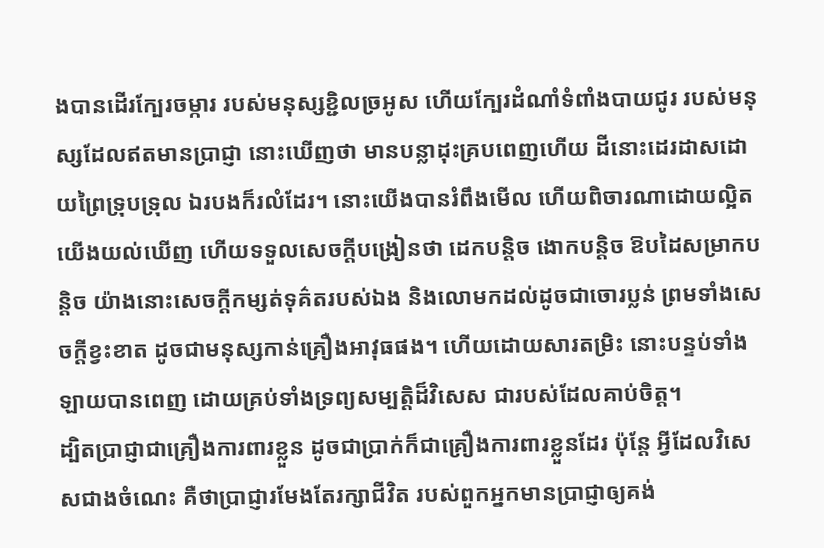ងបានដើរក្បែរចម្ការ របស់មនុស្សខ្ជិលច្រអូស ហើយក្បែរដំណាំទំពាំងបាយជូរ របស់មនុស្សដែលឥតមានប្រាជ្ញា នោះឃើញថា មានបន្លាដុះគ្របពេញហើយ ដីនោះដេរដាសដោយព្រៃទ្រុបទ្រុល ឯរបងក៏រលំដែរ។ នោះយើងបានរំពឹងមើល ហើយពិចារណាដោយល្អិត យើងយល់ឃើញ ហើយទទួលសេចក្ដីបង្រៀនថា ដេកបន្តិច ងោកបន្តិច ឱបដៃសម្រាកបន្តិច យ៉ាងនោះសេចក្ដីកម្សត់ទុគ៌តរបស់ឯង និងលោមកដល់ដូចជាចោរប្លន់ ព្រមទាំងសេចក្ដីខ្វះខាត ដូចជាមនុស្សកាន់គ្រឿងអាវុធផង។ ហើយដោយសារតម្រិះ នោះបន្ទប់ទាំងឡាយបានពេញ ដោយគ្រប់ទាំងទ្រព្យសម្បត្តិដ៏វិសេស ជារបស់ដែលគាប់ចិត្ត។
ដ្បិតប្រាជ្ញាជាគ្រឿងការពារខ្លួន ដូចជាប្រាក់ក៏ជាគ្រឿងការពារខ្លួនដែរ ប៉ុន្តែ អ្វីដែលវិសេសជាងចំណេះ គឺថាប្រាជ្ញារមែងតែរក្សាជីវិត របស់ពួកអ្នកមានប្រាជ្ញាឲ្យគង់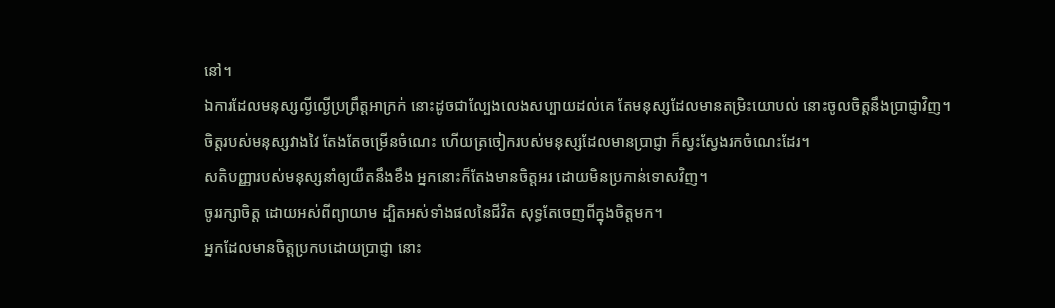នៅ។
ឯការដែលមនុស្សល្ងីល្ងើប្រព្រឹត្តអាក្រក់ នោះដូចជាល្បែងលេងសប្បាយដល់គេ តែមនុស្សដែលមានតម្រិះយោបល់ នោះចូលចិត្តនឹងប្រាជ្ញាវិញ។
ចិត្តរបស់មនុស្សវាងវៃ តែងតែចម្រើនចំណេះ ហើយត្រចៀករបស់មនុស្សដែលមានប្រាជ្ញា ក៏ស្វះស្វែងរកចំណេះដែរ។
សតិបញ្ញារបស់មនុស្សនាំឲ្យយឺតនឹងខឹង អ្នកនោះក៏តែងមានចិត្តអរ ដោយមិនប្រកាន់ទោសវិញ។
ចូររក្សាចិត្ត ដោយអស់ពីព្យាយាម ដ្បិតអស់ទាំងផលនៃជីវិត សុទ្ធតែចេញពីក្នុងចិត្តមក។
អ្នកដែលមានចិត្តប្រកបដោយប្រាជ្ញា នោះ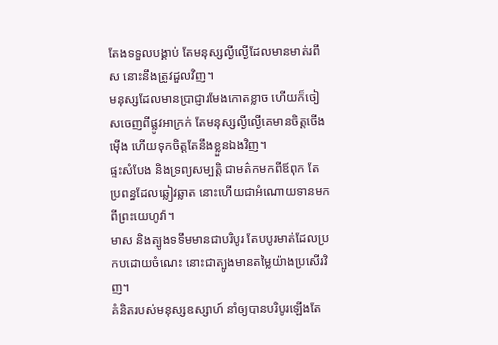តែងទទួលបង្គាប់ តែមនុស្សល្ងីល្ងើដែលមានមាត់រពឹស នោះនឹងត្រូវដួលវិញ។
មនុស្សដែលមានប្រាជ្ញារមែងកោតខ្លាច ហើយក៏ចៀសចេញពីផ្លូវអាក្រក់ តែមនុស្សល្ងីល្ងើគេមានចិត្តចើងម៉ើង ហើយទុកចិត្តតែនឹងខ្លួនឯងវិញ។
ផ្ទះសំបែង និងទ្រព្យសម្បត្តិ ជាមត៌កមកពីឪពុក តែប្រពន្ធដែលឆ្លៀវឆ្លាត នោះហើយជាអំណោយទានមកពីព្រះយេហូវ៉ា។
មាស និងត្បូងទទឹមមានជាបរិបូរ តែបបូរមាត់ដែលប្រកបដោយចំណេះ នោះជាត្បូងមានតម្លៃយ៉ាងប្រសើរវិញ។
គំនិតរបស់មនុស្សឧស្សាហ៍ នាំឲ្យបានបរិបូរឡើងតែ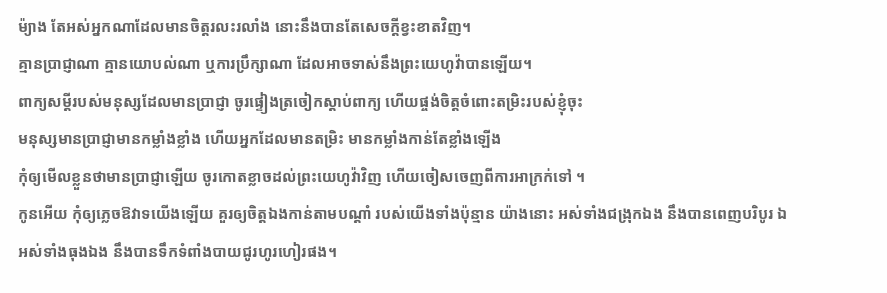ម៉្យាង តែអស់អ្នកណាដែលមានចិត្តរលះរលាំង នោះនឹងបានតែសេចក្ដីខ្វះខាតវិញ។
គ្មានប្រាជ្ញាណា គ្មានយោបល់ណា ឬការប្រឹក្សាណា ដែលអាចទាស់នឹងព្រះយេហូវ៉ាបានឡើយ។
ពាក្យសម្ដីរបស់មនុស្សដែលមានប្រាជ្ញា ចូរផ្ទៀងត្រចៀកស្តាប់ពាក្យ ហើយផ្ចង់ចិត្តចំពោះតម្រិះរបស់ខ្ញុំចុះ
មនុស្សមានប្រាជ្ញាមានកម្លាំងខ្លាំង ហើយអ្នកដែលមានតម្រិះ មានកម្លាំងកាន់តែខ្លាំងឡើង
កុំឲ្យមើលខ្លួនថាមានប្រាជ្ញាឡើយ ចូរកោតខ្លាចដល់ព្រះយេហូវ៉ាវិញ ហើយចៀសចេញពីការអាក្រក់ទៅ ។
កូនអើយ កុំឲ្យភ្លេចឱវាទយើងឡើយ គួរឲ្យចិត្តឯងកាន់តាមបណ្ដាំ របស់យើងទាំងប៉ុន្មាន យ៉ាងនោះ អស់ទាំងជង្រុកឯង នឹងបានពេញបរិបូរ ឯអស់ទាំងធុងឯង នឹងបានទឹកទំពាំងបាយជូរហូរហៀរផង។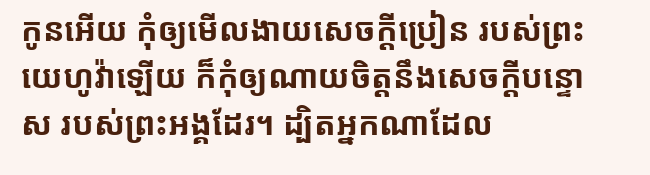កូនអើយ កុំឲ្យមើលងាយសេចក្ដីប្រៀន របស់ព្រះយេហូវ៉ាឡើយ ក៏កុំឲ្យណាយចិត្តនឹងសេចក្ដីបន្ទោស របស់ព្រះអង្គដែរ។ ដ្បិតអ្នកណាដែល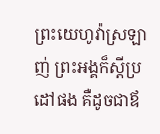ព្រះយេហូវ៉ាស្រឡាញ់ ព្រះអង្គក៏ស្តីប្រដៅផង គឺដូចជាឪ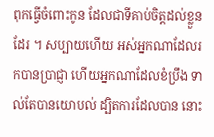ពុកធ្វើចំពោះកូន ដែលជាទីគាប់ចិត្តដល់ខ្លួនដែរ ។ សប្បាយហើយ អស់អ្នកណាដែលរកបានប្រាជ្ញា ហើយអ្នកណាដែលខំប្រឹង ទាល់តែបានយោបល់ ដ្បិតការដែលបាន នោះ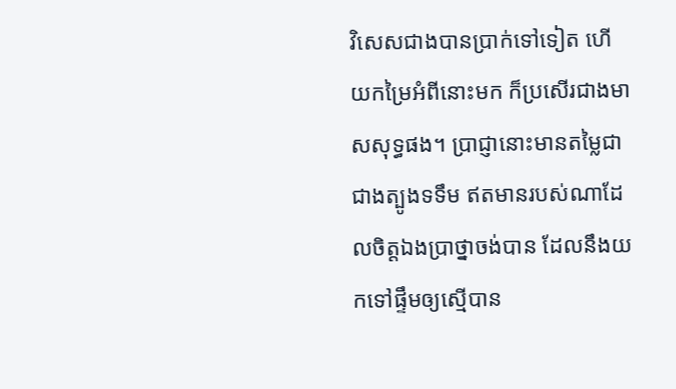វិសេសជាងបានប្រាក់ទៅទៀត ហើយកម្រៃអំពីនោះមក ក៏ប្រសើរជាងមាសសុទ្ធផង។ ប្រាជ្ញានោះមានតម្លៃជាជាងត្បូងទទឹម ឥតមានរបស់ណាដែលចិត្តឯងប្រាថ្នាចង់បាន ដែលនឹងយកទៅផ្ទឹមឲ្យស្មើបាន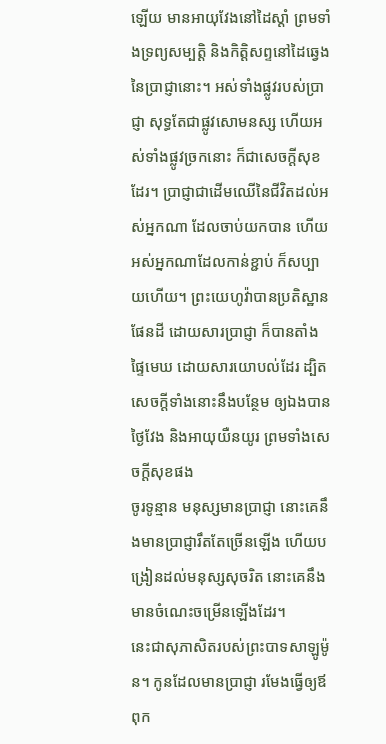ឡើយ មានអាយុវែងនៅដៃស្តាំ ព្រមទាំងទ្រព្យសម្បត្តិ និងកិត្តិសព្ទនៅដៃឆ្វេងនៃប្រាជ្ញានោះ។ អស់ទាំងផ្លូវរបស់ប្រាជ្ញា សុទ្ធតែជាផ្លូវសោមនស្ស ហើយអស់ទាំងផ្លូវច្រកនោះ ក៏ជាសេចក្ដីសុខដែរ។ ប្រាជ្ញាជាដើមឈើនៃជីវិតដល់អស់អ្នកណា ដែលចាប់យកបាន ហើយអស់អ្នកណាដែលកាន់ខ្ជាប់ ក៏សប្បាយហើយ។ ព្រះយេហូវ៉ាបានប្រតិស្ឋានផែនដី ដោយសារប្រាជ្ញា ក៏បានតាំងផ្ទៃមេឃ ដោយសារយោបល់ដែរ ដ្បិតសេចក្ដីទាំងនោះនឹងបន្ថែម ឲ្យឯងបានថ្ងៃវែង និងអាយុយឺនយូរ ព្រមទាំងសេចក្ដីសុខផង
ចូរទូន្មាន មនុស្សមានប្រាជ្ញា នោះគេនឹងមានប្រាជ្ញារឹតតែច្រើនឡើង ហើយបង្រៀនដល់មនុស្សសុចរិត នោះគេនឹងមានចំណេះចម្រើនឡើងដែរ។
នេះជាសុភាសិតរបស់ព្រះបាទសាឡូម៉ូន។ កូនដែលមានប្រាជ្ញា រមែងធ្វើឲ្យឪពុក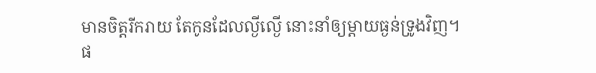មានចិត្តរីករាយ តែកូនដែលល្ងីល្ងើ នោះនាំឲ្យម្តាយធ្ងន់ទ្រូងវិញ។
ផ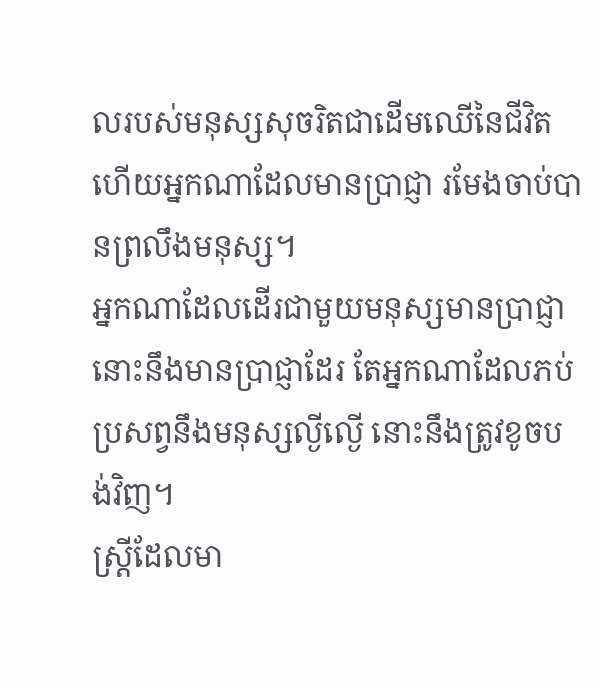លរបស់មនុស្សសុចរិតជាដើមឈើនៃជីវិត ហើយអ្នកណាដែលមានប្រាជ្ញា រមែងចាប់បានព្រលឹងមនុស្ស។
អ្នកណាដែលដើរជាមួយមនុស្សមានប្រាជ្ញា នោះនឹងមានប្រាជ្ញាដែរ តែអ្នកណាដែលភប់ប្រសព្វនឹងមនុស្សល្ងីល្ងើ នោះនឹងត្រូវខូចបង់វិញ។
ស្ត្រីដែលមា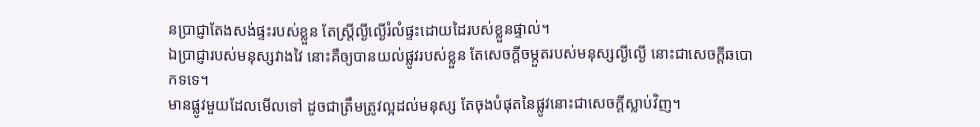នប្រាជ្ញាតែងសង់ផ្ទះរបស់ខ្លួន តែស្ត្រីល្ងីល្ងើរំលំផ្ទះដោយដៃរបស់ខ្លួនផ្ទាល់។
ឯប្រាជ្ញារបស់មនុស្សវាងវៃ នោះគឺឲ្យបានយល់ផ្លូវរបស់ខ្លួន តែសេចក្ដីចម្កួតរបស់មនុស្សល្ងីល្ងើ នោះជាសេចក្ដីឆបោកទទេ។
មានផ្លូវមួយដែលមើលទៅ ដូចជាត្រឹមត្រូវល្អដល់មនុស្ស តែចុងបំផុតនៃផ្លូវនោះជាសេចក្ដីស្លាប់វិញ។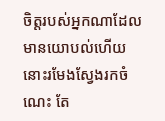ចិត្តរបស់អ្នកណាដែលមានយោបល់ហើយ នោះរមែងស្វែងរកចំណេះ តែ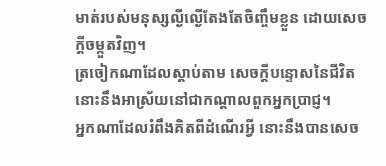មាត់របស់មនុស្សល្ងីល្ងើតែងតែចិញ្ចឹមខ្លួន ដោយសេចក្ដីចម្កួតវិញ។
ត្រចៀកណាដែលស្តាប់តាម សេចក្ដីបន្ទោសនៃជីវិត នោះនឹងអាស្រ័យនៅជាកណ្ដាលពួកអ្នកប្រាជ្ញ។
អ្នកណាដែលរំពឹងគិតពីដំណើរអ្វី នោះនឹងបានសេច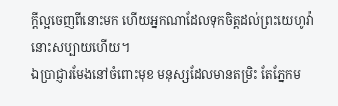ក្ដីល្អចេញពីនោះមក ហើយអ្នកណាដែលទុកចិត្តដល់ព្រះយេហូវ៉ា នោះសប្បាយហើយ។
ឯប្រាជ្ញារមែងនៅចំពោះមុខ មនុស្សដែលមានតម្រិះ តែភ្នែកម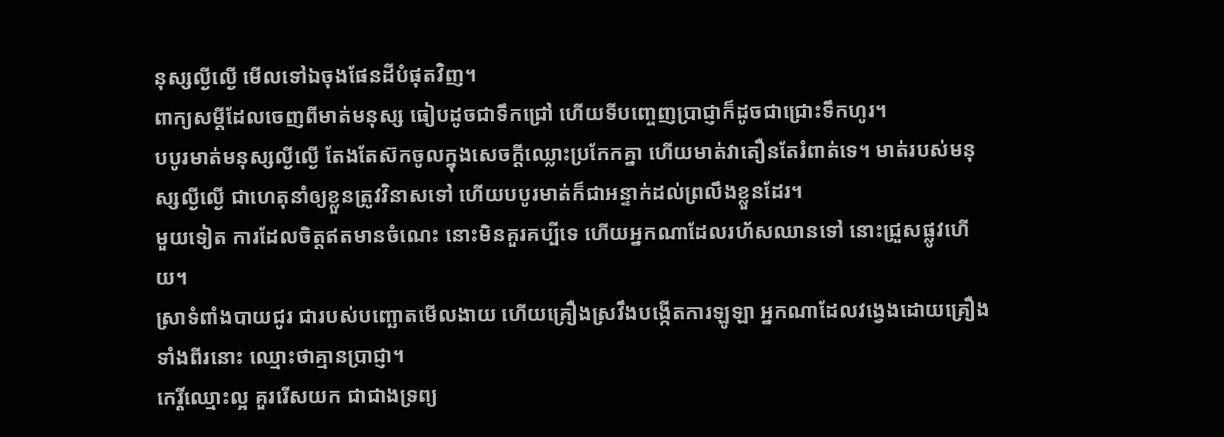នុស្សល្ងីល្ងើ មើលទៅឯចុងផែនដីបំផុតវិញ។
ពាក្យសម្ដីដែលចេញពីមាត់មនុស្ស ធៀបដូចជាទឹកជ្រៅ ហើយទីបញ្ចេញប្រាជ្ញាក៏ដូចជាជ្រោះទឹកហូរ។
បបូរមាត់មនុស្សល្ងីល្ងើ តែងតែស៊កចូលក្នុងសេចក្ដីឈ្លោះប្រកែកគ្នា ហើយមាត់វាតឿនតែរំពាត់ទេ។ មាត់របស់មនុស្សល្ងីល្ងើ ជាហេតុនាំឲ្យខ្លួនត្រូវវិនាសទៅ ហើយបបូរមាត់ក៏ជាអន្ទាក់ដល់ព្រលឹងខ្លួនដែរ។
មួយទៀត ការដែលចិត្តឥតមានចំណេះ នោះមិនគួរគប្បីទេ ហើយអ្នកណាដែលរហ័សឈានទៅ នោះជ្រួសផ្លូវហើយ។
ស្រាទំពាំងបាយជូរ ជារបស់បញ្ឆោតមើលងាយ ហើយគ្រឿងស្រវឹងបង្កើតការឡូឡា អ្នកណាដែលវង្វេងដោយគ្រឿងទាំងពីរនោះ ឈ្មោះថាគ្មានប្រាជ្ញា។
កេរ្តិ៍ឈ្មោះល្អ គួររើសយក ជាជាងទ្រព្យ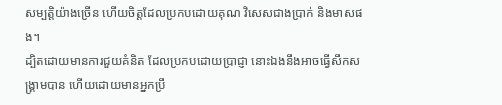សម្បត្តិយ៉ាងច្រើន ហើយចិត្តដែលប្រកបដោយគុណ វិសេសជាងប្រាក់ និងមាសផង។
ដ្បិតដោយមានការជួយគំនិត ដែលប្រកបដោយប្រាជ្ញា នោះឯងនឹងអាចធ្វើសឹកសង្គ្រាមបាន ហើយដោយមានអ្នកប្រឹ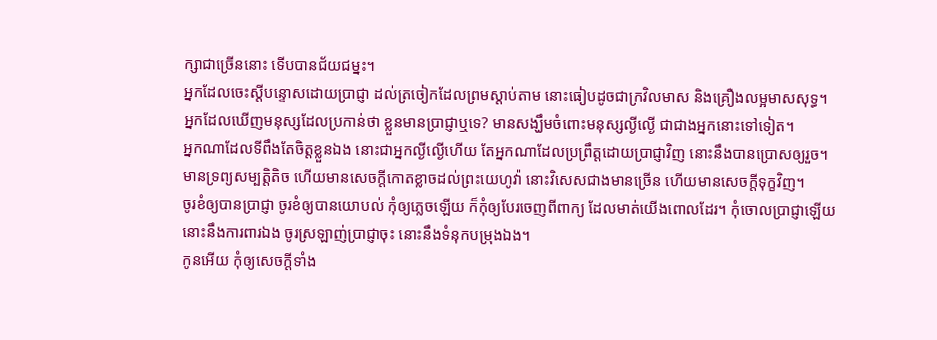ក្សាជាច្រើននោះ ទើបបានជ័យជម្នះ។
អ្នកដែលចេះស្តីបន្ទោសដោយប្រាជ្ញា ដល់ត្រចៀកដែលព្រមស្តាប់តាម នោះធៀបដូចជាក្រវិលមាស និងគ្រឿងលម្អមាសសុទ្ធ។
អ្នកដែលឃើញមនុស្សដែលប្រកាន់ថា ខ្លួនមានប្រាជ្ញាឬទេ? មានសង្ឃឹមចំពោះមនុស្សល្ងីល្ងើ ជាជាងអ្នកនោះទៅទៀត។
អ្នកណាដែលទីពឹងតែចិត្តខ្លួនឯង នោះជាអ្នកល្ងីល្ងើហើយ តែអ្នកណាដែលប្រព្រឹត្តដោយប្រាជ្ញាវិញ នោះនឹងបានប្រោសឲ្យរួច។
មានទ្រព្យសម្បត្តិតិច ហើយមានសេចក្ដីកោតខ្លាចដល់ព្រះយេហូវ៉ា នោះវិសេសជាងមានច្រើន ហើយមានសេចក្ដីទុក្ខវិញ។
ចូរខំឲ្យបានប្រាជ្ញា ចូរខំឲ្យបានយោបល់ កុំឲ្យភ្លេចឡើយ ក៏កុំឲ្យបែរចេញពីពាក្យ ដែលមាត់យើងពោលដែរ។ កុំចោលប្រាជ្ញាឡើយ នោះនឹងការពារឯង ចូរស្រឡាញ់ប្រាជ្ញាចុះ នោះនឹងទំនុកបម្រុងឯង។
កូនអើយ កុំឲ្យសេចក្ដីទាំង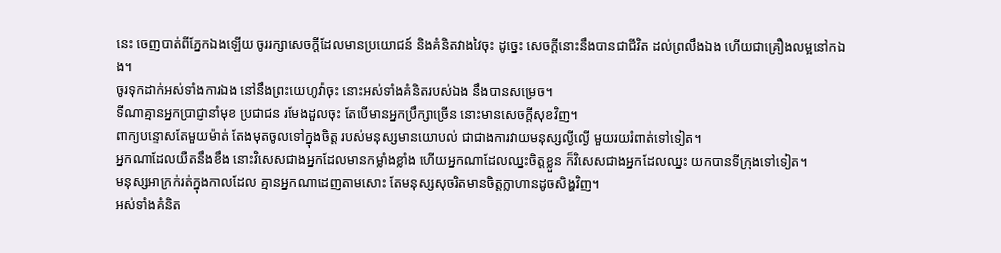នេះ ចេញបាត់ពីភ្នែកឯងឡើយ ចូររក្សាសេចក្ដីដែលមានប្រយោជន៍ និងគំនិតវាងវៃចុះ ដូច្នេះ សេចក្ដីនោះនឹងបានជាជីវិត ដល់ព្រលឹងឯង ហើយជាគ្រឿងលម្អនៅកឯង។
ចូរទុកដាក់អស់ទាំងការឯង នៅនឹងព្រះយេហូវ៉ាចុះ នោះអស់ទាំងគំនិតរបស់ឯង នឹងបានសម្រេច។
ទីណាគ្មានអ្នកប្រាជ្ញានាំមុខ ប្រជាជន រមែងដួលចុះ តែបើមានអ្នកប្រឹក្សាច្រើន នោះមានសេចក្ដីសុខវិញ។
ពាក្យបន្ទោសតែមួយម៉ាត់ តែងមុតចូលទៅក្នុងចិត្ត របស់មនុស្សមានយោបល់ ជាជាងការវាយមនុស្សល្ងីល្ងើ មួយរយរំពាត់ទៅទៀត។
អ្នកណាដែលយឺតនឹងខឹង នោះវិសេសជាងអ្នកដែលមានកម្លាំងខ្លាំង ហើយអ្នកណាដែលឈ្នះចិត្តខ្លួន ក៏វិសេសជាងអ្នកដែលឈ្នះ យកបានទីក្រុងទៅទៀត។
មនុស្សអាក្រក់រត់ក្នុងកាលដែល គ្មានអ្នកណាដេញតាមសោះ តែមនុស្សសុចរិតមានចិត្តក្លាហានដូចសិង្ហវិញ។
អស់ទាំងគំនិត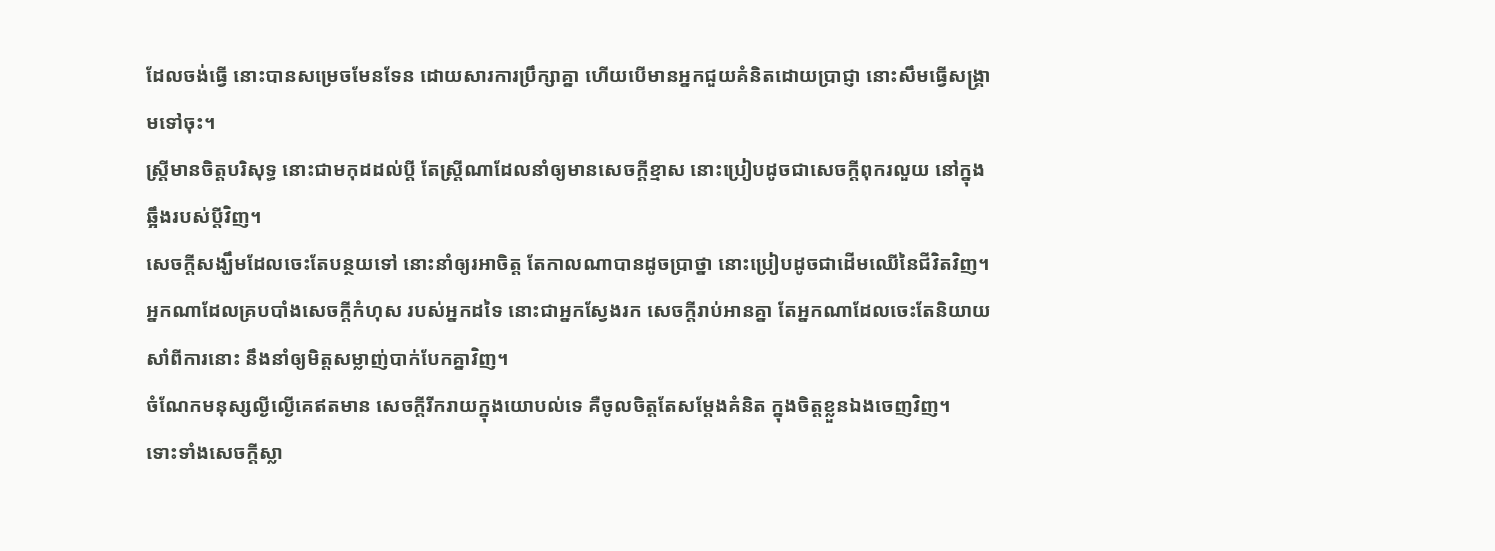ដែលចង់ធ្វើ នោះបានសម្រេចមែនទែន ដោយសារការប្រឹក្សាគ្នា ហើយបើមានអ្នកជួយគំនិតដោយប្រាជ្ញា នោះសឹមធ្វើសង្គ្រាមទៅចុះ។
ស្ត្រីមានចិត្តបរិសុទ្ធ នោះជាមកុដដល់ប្តី តែស្ត្រីណាដែលនាំឲ្យមានសេចក្ដីខ្មាស នោះប្រៀបដូចជាសេចក្ដីពុករលួយ នៅក្នុងឆ្អឹងរបស់ប្តីវិញ។
សេចក្ដីសង្ឃឹមដែលចេះតែបន្ថយទៅ នោះនាំឲ្យរអាចិត្ត តែកាលណាបានដូចប្រាថ្នា នោះប្រៀបដូចជាដើមឈើនៃជីវិតវិញ។
អ្នកណាដែលគ្របបាំងសេចក្ដីកំហុស របស់អ្នកដទៃ នោះជាអ្នកស្វែងរក សេចក្ដីរាប់អានគ្នា តែអ្នកណាដែលចេះតែនិយាយសាំពីការនោះ នឹងនាំឲ្យមិត្តសម្លាញ់បាក់បែកគ្នាវិញ។
ចំណែកមនុស្សល្ងីល្ងើគេឥតមាន សេចក្ដីរីករាយក្នុងយោបល់ទេ គឺចូលចិត្តតែសម្ដែងគំនិត ក្នុងចិត្តខ្លួនឯងចេញវិញ។
ទោះទាំងសេចក្ដីស្លា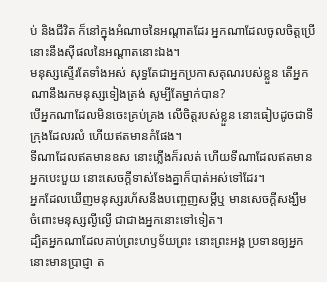ប់ និងជីវិត ក៏នៅក្នុងអំណាចនៃអណ្ដាតដែរ អ្នកណាដែលចូលចិត្តប្រើ នោះនឹងស៊ីផលនៃអណ្ដាតនោះឯង។
មនុស្សស្ទើរតែទាំងអស់ សុទ្ធតែជាអ្នកប្រកាសគុណរបស់ខ្លួន តើអ្នកណានឹងរកមនុស្សទៀងត្រង់ សូម្បីតែម្នាក់បាន?
បើអ្នកណាដែលមិនចេះគ្រប់គ្រង លើចិត្តរបស់ខ្លួន នោះធៀបដូចជាទីក្រុងដែលរលំ ហើយឥតមានកំផែង។
ទីណាដែលឥតមានឧស នោះភ្លើងក៏រលត់ ហើយទីណាដែលឥតមានអ្នកបេះបួយ នោះសេចក្ដីទាស់ទែងគ្នាក៏បាត់អស់ទៅដែរ។
អ្នកដែលឃើញមនុស្សរហ័សនឹងបញ្ចេញសម្ដីឬ មានសេចក្ដីសង្ឃឹម ចំពោះមនុស្សល្ងីល្ងើ ជាជាងអ្នកនោះទៅទៀត។
ដ្បិតអ្នកណាដែលគាប់ព្រះហឫទ័យព្រះ នោះព្រះអង្គ ប្រទានឲ្យអ្នកនោះមានប្រាជ្ញា ត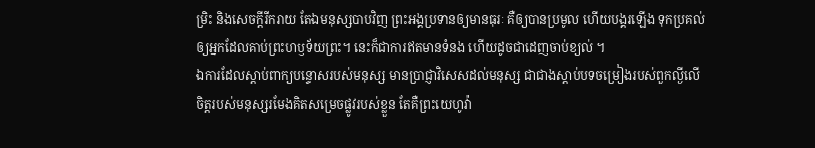ម្រិះ និងសេចក្ដីរីករាយ តែឯមនុស្សបាបវិញ ព្រះអង្គប្រទានឲ្យមានធុរៈ គឺឲ្យបានប្រមូល ហើយបង្គរឡើង ទុកប្រគល់ឲ្យអ្នកដែលគាប់ព្រះហឫទ័យព្រះ។ នេះក៏ជាការឥតមានទំនង ហើយដូចជាដេញចាប់ខ្យល់ ។
ឯការដែលស្តាប់ពាក្យបន្ទោសរបស់មនុស្ស មានប្រាជ្ញាវិសេសដល់មនុស្ស ជាជាងស្តាប់បទចម្រៀងរបស់ពួកល្ងីលើ
ចិត្តរបស់មនុស្សរមែងគិតសម្រេចផ្លូវរបស់ខ្លួន តែគឺព្រះយេហូវ៉ា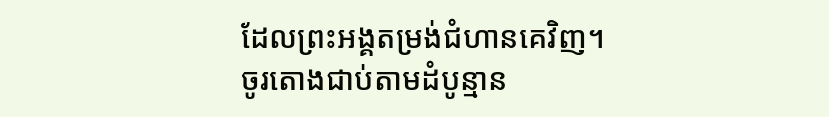ដែលព្រះអង្គតម្រង់ជំហានគេវិញ។
ចូរតោងជាប់តាមដំបូន្មាន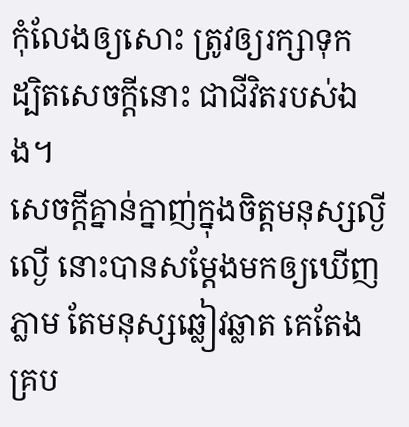កុំលែងឲ្យសោះ ត្រូវឲ្យរក្សាទុក ដ្បិតសេចក្ដីនោះ ជាជីវិតរបស់ឯង។
សេចក្ដីគ្នាន់ក្នាញ់ក្នុងចិត្តមនុស្សល្ងីល្ងើ នោះបានសម្ដែងមកឲ្យឃើញភ្លាម តែមនុស្សឆ្លៀវឆ្លាត គេតែងគ្រប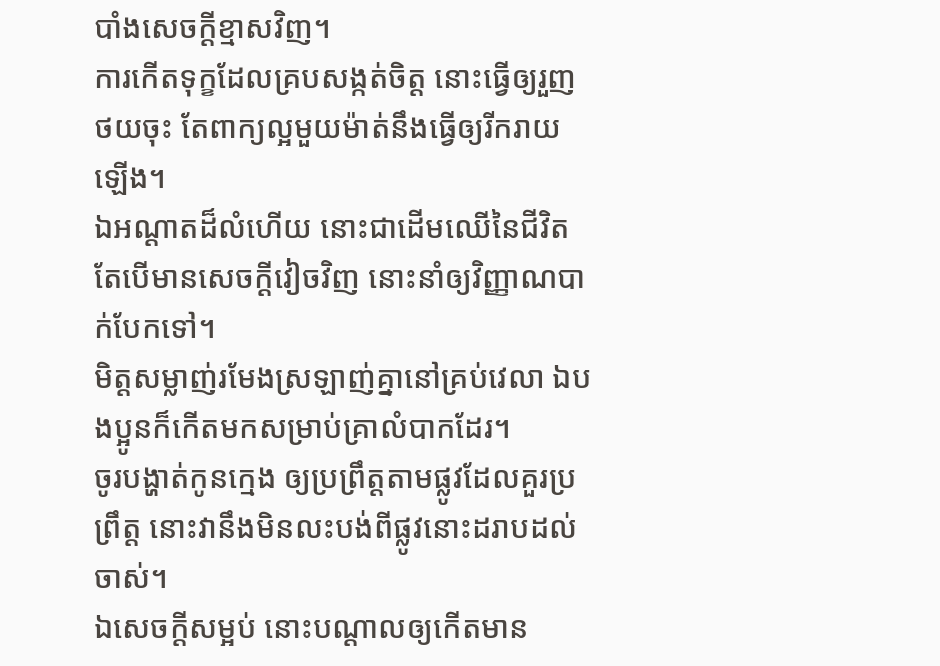បាំងសេចក្ដីខ្មាសវិញ។
ការកើតទុក្ខដែលគ្របសង្កត់ចិត្ត នោះធ្វើឲ្យរួញថយចុះ តែពាក្យល្អមួយម៉ាត់នឹងធ្វើឲ្យរីករាយឡើង។
ឯអណ្ដាតដ៏លំហើយ នោះជាដើមឈើនៃជីវិត តែបើមានសេចក្ដីវៀចវិញ នោះនាំឲ្យវិញ្ញាណបាក់បែកទៅ។
មិត្តសម្លាញ់រមែងស្រឡាញ់គ្នានៅគ្រប់វេលា ឯបងប្អូនក៏កើតមកសម្រាប់គ្រាលំបាកដែរ។
ចូរបង្ហាត់កូនក្មេង ឲ្យប្រព្រឹត្តតាមផ្លូវដែលគួរប្រព្រឹត្ត នោះវានឹងមិនលះបង់ពីផ្លូវនោះដរាបដល់ចាស់។
ឯសេចក្ដីសម្អប់ នោះបណ្ដាលឲ្យកើតមាន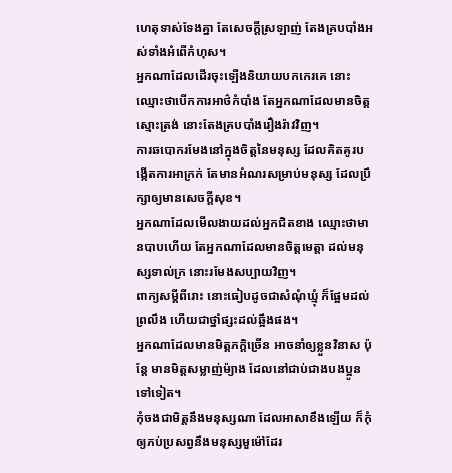ហេតុទាស់ទែងគ្នា តែសេចក្ដីស្រឡាញ់ តែងគ្របបាំងអស់ទាំងអំពើកំហុស។
អ្នកណាដែលដើរចុះឡើងនិយាយបកកេរគេ នោះឈ្មោះថាបើកការអាថ៌កំបាំង តែអ្នកណាដែលមានចិត្តស្មោះត្រង់ នោះតែងគ្របបាំងរឿងរ៉ាវវិញ។
ការឆបោករមែងនៅក្នុងចិត្តនៃមនុស្ស ដែលគិតគូរបង្កើតការអាក្រក់ តែមានអំណរសម្រាប់មនុស្ស ដែលប្រឹក្សាឲ្យមានសេចក្ដីសុខ។
អ្នកណាដែលមើលងាយដល់អ្នកជិតខាង ឈ្មោះថាមានបាបហើយ តែអ្នកណាដែលមានចិត្តមេត្តា ដល់មនុស្សទាល់ក្រ នោះរមែងសប្បាយវិញ។
ពាក្យសម្ដីពីរោះ នោះធៀបដូចជាសំណុំឃ្មុំ ក៏ផ្អែមដល់ព្រលឹង ហើយជាថ្នាំផ្សះដល់ឆ្អឹងផង។
អ្នកណាដែលមានមិត្តភក្តិច្រើន អាចនាំឲ្យខ្លួនវិនាស ប៉ុន្តែ មានមិត្តសម្លាញ់ម៉្យាង ដែលនៅជាប់ជាងបងប្អូនទៅទៀត។
កុំចងជាមិត្តនឹងមនុស្សណា ដែលអាសាខឹងឡើយ ក៏កុំឲ្យភប់ប្រសព្វនឹងមនុស្សមួម៉ៅដែរ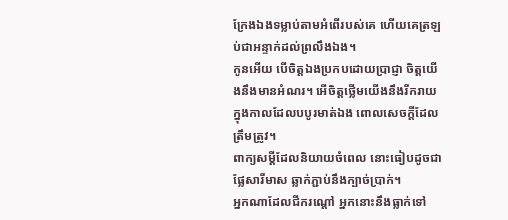ក្រែងឯងទម្លាប់តាមអំពើរបស់គេ ហើយគេត្រឡប់ជាអន្ទាក់ដល់ព្រលឹងឯង។
កូនអើយ បើចិត្តឯងប្រកបដោយប្រាជ្ញា ចិត្តយើងនឹងមានអំណរ។ អើចិត្តថ្លើមយើងនឹងរីករាយ ក្នុងកាលដែលបបូរមាត់ឯង ពោលសេចក្ដីដែលត្រឹមត្រូវ។
ពាក្យសម្ដីដែលនិយាយចំពេល នោះធៀបដូចជាផ្លែសារីមាស ឆ្លាក់ភ្ជាប់នឹងក្បាច់ប្រាក់។
អ្នកណាដែលជីករណ្តៅ អ្នកនោះនឹងធ្លាក់ទៅ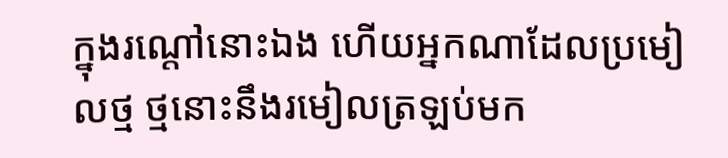ក្នុងរណ្តៅនោះឯង ហើយអ្នកណាដែលប្រមៀលថ្ម ថ្មនោះនឹងរមៀលត្រឡប់មក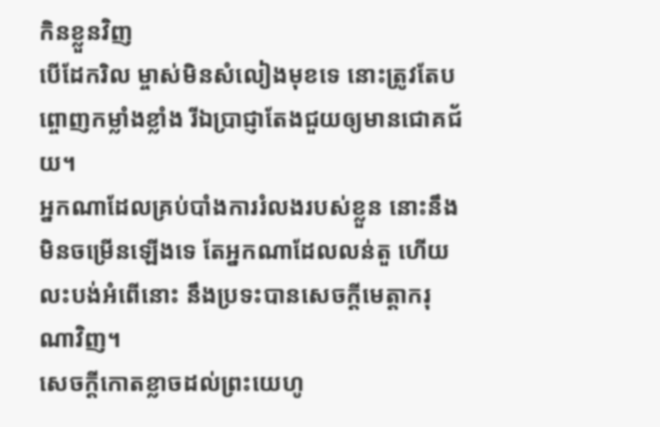កិនខ្លួនវិញ
បើដែករិល ម្ចាស់មិនសំលៀងមុខទេ នោះត្រូវតែបព្ចោញកម្លាំងខ្លាំង រីឯប្រាជ្ញាតែងជួយឲ្យមានជោគជ័យ។
អ្នកណាដែលគ្រប់បាំងការរំលងរបស់ខ្លួន នោះនឹងមិនចម្រើនឡើងទេ តែអ្នកណាដែលលន់តួ ហើយលះបង់អំពើនោះ នឹងប្រទះបានសេចក្ដីមេត្តាករុណាវិញ។
សេចក្ដីកោតខ្លាចដល់ព្រះយេហូ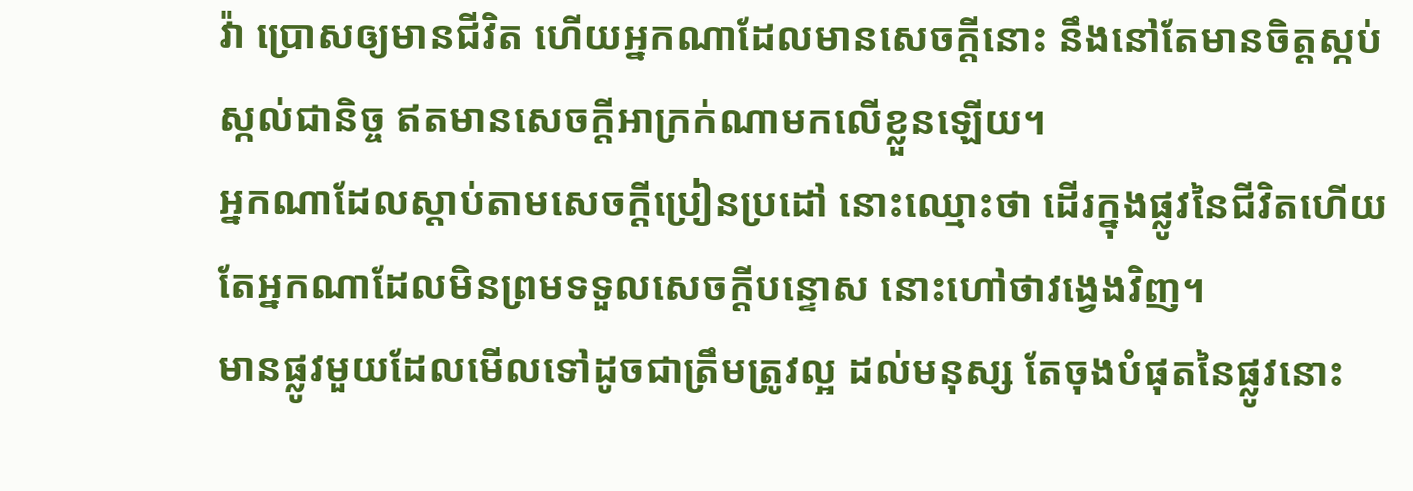វ៉ា ប្រោសឲ្យមានជីវិត ហើយអ្នកណាដែលមានសេចក្ដីនោះ នឹងនៅតែមានចិត្តស្កប់ស្កល់ជានិច្ច ឥតមានសេចក្ដីអាក្រក់ណាមកលើខ្លួនឡើយ។
អ្នកណាដែលស្តាប់តាមសេចក្ដីប្រៀនប្រដៅ នោះឈ្មោះថា ដើរក្នុងផ្លូវនៃជីវិតហើយ តែអ្នកណាដែលមិនព្រមទទួលសេចក្ដីបន្ទោស នោះហៅថាវង្វេងវិញ។
មានផ្លូវមួយដែលមើលទៅដូចជាត្រឹមត្រូវល្អ ដល់មនុស្ស តែចុងបំផុតនៃផ្លូវនោះ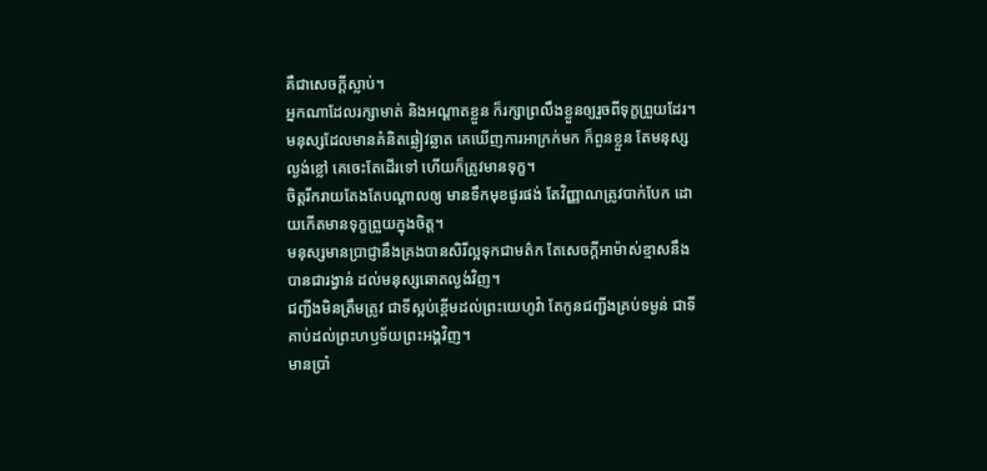គឺជាសេចក្ដីស្លាប់។
អ្នកណាដែលរក្សាមាត់ និងអណ្ដាតខ្លួន ក៏រក្សាព្រលឹងខ្លួនឲ្យរួចពីទុក្ខព្រួយដែរ។
មនុស្សដែលមានគំនិតឆ្លៀវឆ្លាត គេឃើញការអាក្រក់មក ក៏ពួនខ្លួន តែមនុស្សល្ងង់ខ្លៅ គេចេះតែដើរទៅ ហើយក៏ត្រូវមានទុក្ខ។
ចិត្តរីករាយតែងតែបណ្ដាលឲ្យ មានទឹកមុខផូរផង់ តែវិញ្ញាណត្រូវបាក់បែក ដោយកើតមានទុក្ខព្រួយក្នុងចិត្ត។
មនុស្សមានប្រាជ្ញានឹងគ្រងបានសិរីល្អទុកជាមត៌ក តែសេចក្ដីអាម៉ាស់ខ្មាសនឹងបានជារង្វាន់ ដល់មនុស្សឆោតល្ងង់វិញ។
ជញ្ជីងមិនត្រឹមត្រូវ ជាទីស្អប់ខ្ពើមដល់ព្រះយេហូវ៉ា តែកូនជញ្ជីងគ្រប់ទម្ងន់ ជាទីគាប់ដល់ព្រះហឫទ័យព្រះអង្គវិញ។
មានប្រាំ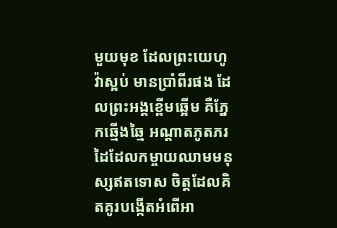មួយមុខ ដែលព្រះយេហូវ៉ាស្អប់ មានប្រាំពីរផង ដែលព្រះអង្គខ្ពើមឆ្អើម គឺភ្នែកឆ្មើងឆ្មៃ អណ្ដាតភូតភរ ដៃដែលកម្ចាយឈាមមនុស្សឥតទោស ចិត្តដែលគិតគូរបង្កើតអំពើអា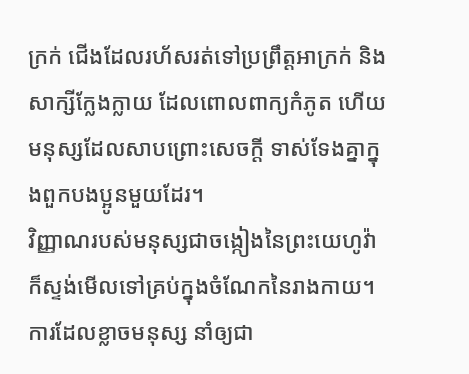ក្រក់ ជើងដែលរហ័សរត់ទៅប្រព្រឹត្តអាក្រក់ និងសាក្សីក្លែងក្លាយ ដែលពោលពាក្យកំភូត ហើយមនុស្សដែលសាបព្រោះសេចក្ដី ទាស់ទែងគ្នាក្នុងពួកបងប្អូនមួយដែរ។
វិញ្ញាណរបស់មនុស្សជាចង្កៀងនៃព្រះយេហូវ៉ា ក៏ស្ទង់មើលទៅគ្រប់ក្នុងចំណែកនៃរាងកាយ។
ការដែលខ្លាចមនុស្ស នាំឲ្យជា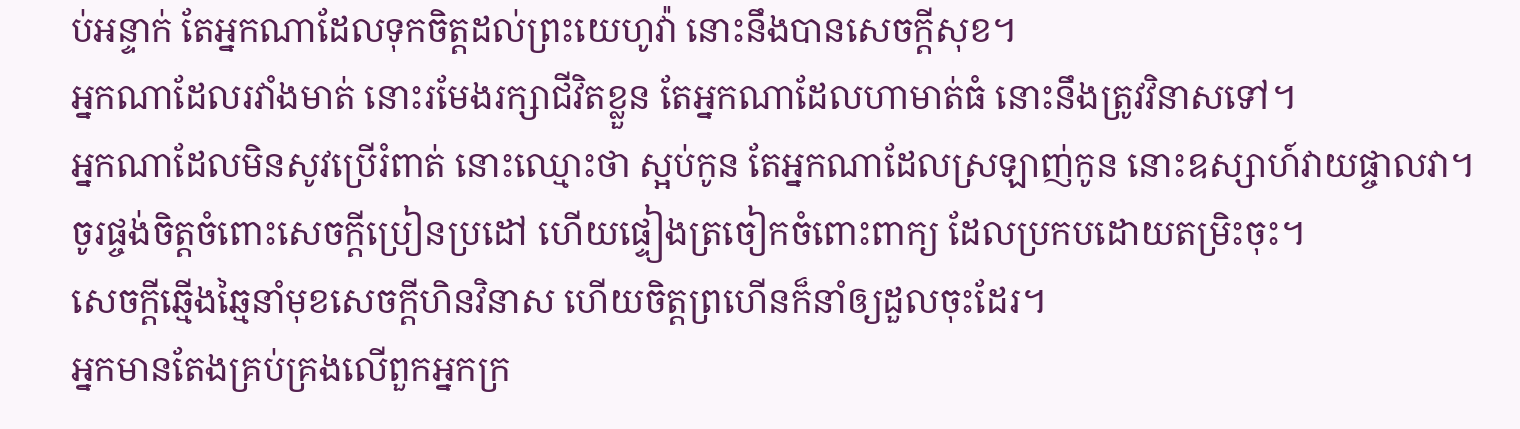ប់អន្ទាក់ តែអ្នកណាដែលទុកចិត្តដល់ព្រះយេហូវ៉ា នោះនឹងបានសេចក្ដីសុខ។
អ្នកណាដែលរវាំងមាត់ នោះរមែងរក្សាជីវិតខ្លួន តែអ្នកណាដែលហាមាត់ធំ នោះនឹងត្រូវវិនាសទៅ។
អ្នកណាដែលមិនសូវប្រើរំពាត់ នោះឈ្មោះថា ស្អប់កូន តែអ្នកណាដែលស្រឡាញ់កូន នោះឧស្សាហ៍វាយផ្ចាលវា។
ចូរផ្ចង់ចិត្តចំពោះសេចក្ដីប្រៀនប្រដៅ ហើយផ្ទៀងត្រចៀកចំពោះពាក្យ ដែលប្រកបដោយតម្រិះចុះ។
សេចក្ដីឆ្មើងឆ្មៃនាំមុខសេចក្ដីហិនវិនាស ហើយចិត្តព្រហើនក៏នាំឲ្យដួលចុះដែរ។
អ្នកមានតែងគ្រប់គ្រងលើពួកអ្នកក្រ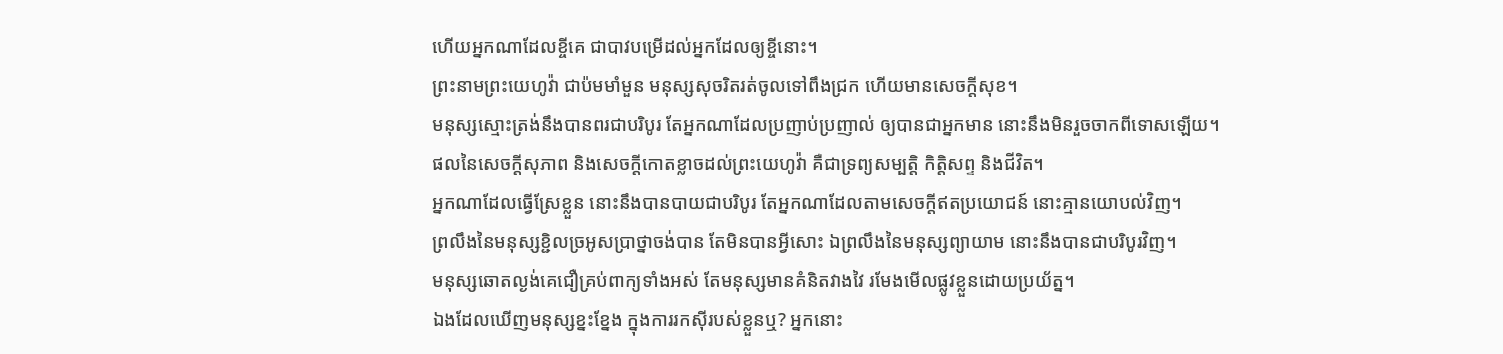ហើយអ្នកណាដែលខ្ចីគេ ជាបាវបម្រើដល់អ្នកដែលឲ្យខ្ចីនោះ។
ព្រះនាមព្រះយេហូវ៉ា ជាប៉មមាំមួន មនុស្សសុចរិតរត់ចូលទៅពឹងជ្រក ហើយមានសេចក្ដីសុខ។
មនុស្សស្មោះត្រង់នឹងបានពរជាបរិបូរ តែអ្នកណាដែលប្រញាប់ប្រញាល់ ឲ្យបានជាអ្នកមាន នោះនឹងមិនរួចចាកពីទោសឡើយ។
ផលនៃសេចក្ដីសុភាព និងសេចក្ដីកោតខ្លាចដល់ព្រះយេហូវ៉ា គឺជាទ្រព្យសម្បត្តិ កិត្តិសព្ទ និងជីវិត។
អ្នកណាដែលធ្វើស្រែខ្លួន នោះនឹងបានបាយជាបរិបូរ តែអ្នកណាដែលតាមសេចក្ដីឥតប្រយោជន៍ នោះគ្មានយោបល់វិញ។
ព្រលឹងនៃមនុស្សខ្ជិលច្រអូសប្រាថ្នាចង់បាន តែមិនបានអ្វីសោះ ឯព្រលឹងនៃមនុស្សព្យាយាម នោះនឹងបានជាបរិបូរវិញ។
មនុស្សឆោតល្ងង់គេជឿគ្រប់ពាក្យទាំងអស់ តែមនុស្សមានគំនិតវាងវៃ រមែងមើលផ្លូវខ្លួនដោយប្រយ័ត្ន។
ឯងដែលឃើញមនុស្សខ្នះខ្នែង ក្នុងការរកស៊ីរបស់ខ្លួនឬ? អ្នកនោះ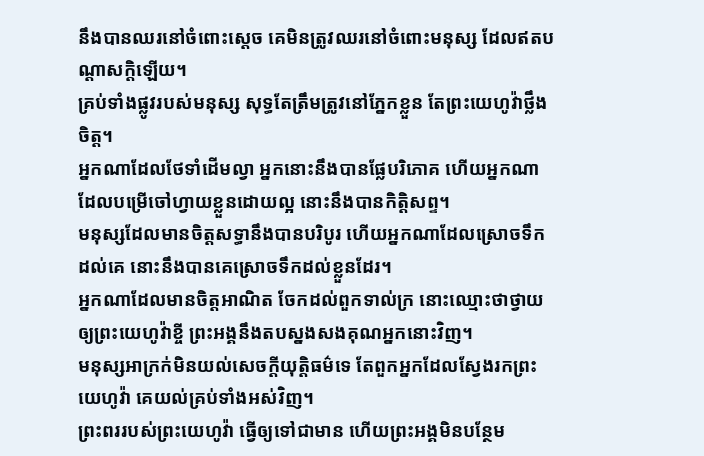នឹងបានឈរនៅចំពោះស្តេច គេមិនត្រូវឈរនៅចំពោះមនុស្ស ដែលឥតបណ្ដាសក្តិឡើយ។
គ្រប់ទាំងផ្លូវរបស់មនុស្ស សុទ្ធតែត្រឹមត្រូវនៅភ្នែកខ្លួន តែព្រះយេហូវ៉ាថ្លឹងចិត្ត។
អ្នកណាដែលថែទាំដើមល្វា អ្នកនោះនឹងបានផ្លែបរិភោគ ហើយអ្នកណាដែលបម្រើចៅហ្វាយខ្លួនដោយល្អ នោះនឹងបានកិត្តិសព្ទ។
មនុស្សដែលមានចិត្តសទ្ធានឹងបានបរិបូរ ហើយអ្នកណាដែលស្រោចទឹកដល់គេ នោះនឹងបានគេស្រោចទឹកដល់ខ្លួនដែរ។
អ្នកណាដែលមានចិត្តអាណិត ចែកដល់ពួកទាល់ក្រ នោះឈ្មោះថាថ្វាយឲ្យព្រះយេហូវ៉ាខ្ចី ព្រះអង្គនឹងតបស្នងសងគុណអ្នកនោះវិញ។
មនុស្សអាក្រក់មិនយល់សេចក្ដីយុត្តិធម៌ទេ តែពួកអ្នកដែលស្វែងរកព្រះយេហូវ៉ា គេយល់គ្រប់ទាំងអស់វិញ។
ព្រះពររបស់ព្រះយេហូវ៉ា ធ្វើឲ្យទៅជាមាន ហើយព្រះអង្គមិនបន្ថែម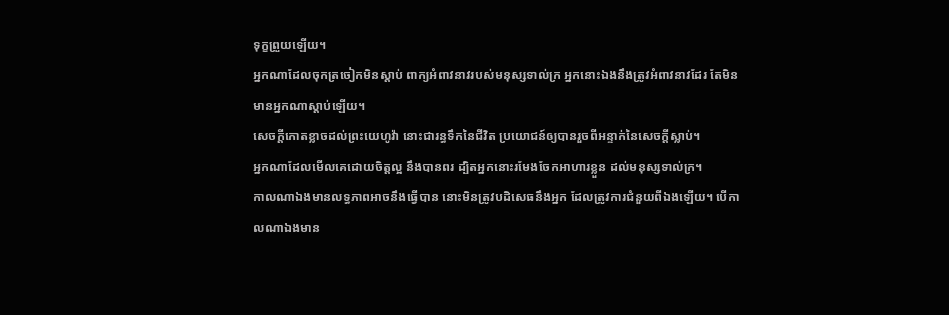ទុក្ខព្រួយឡើយ។
អ្នកណាដែលចុកត្រចៀកមិនស្តាប់ ពាក្យអំពាវនាវរបស់មនុស្សទាល់ក្រ អ្នកនោះឯងនឹងត្រូវអំពាវនាវដែរ តែមិនមានអ្នកណាស្តាប់ឡើយ។
សេចក្ដីកោតខ្លាចដល់ព្រះយេហូវ៉ា នោះជារន្ធទឹកនៃជីវិត ប្រយោជន៍ឲ្យបានរួចពីអន្ទាក់នៃសេចក្ដីស្លាប់។
អ្នកណាដែលមើលគេដោយចិត្តល្អ នឹងបានពរ ដ្បិតអ្នកនោះរមែងចែកអាហារខ្លួន ដល់មនុស្សទាល់ក្រ។
កាលណាឯងមានលទ្ធភាពអាចនឹងធ្វើបាន នោះមិនត្រូវបដិសេធនឹងអ្នក ដែលត្រូវការជំនួយពីឯងឡើយ។ បើកាលណាឯងមាន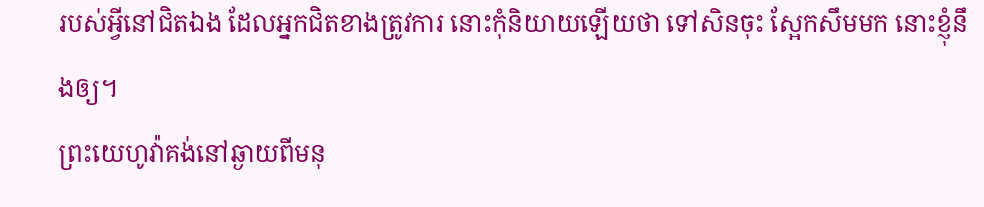របស់អ្វីនៅជិតឯង ដែលអ្នកជិតខាងត្រូវការ នោះកុំនិយាយឡើយថា ទៅសិនចុះ ស្អែកសឹមមក នោះខ្ញុំនឹងឲ្យ។
ព្រះយេហូវ៉ាគង់នៅឆ្ងាយពីមនុ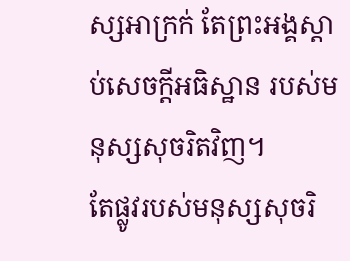ស្សអាក្រក់ តែព្រះអង្គស្តាប់សេចក្ដីអធិស្ឋាន របស់មនុស្សសុចរិតវិញ។
តែផ្លូវរបស់មនុស្សសុចរិ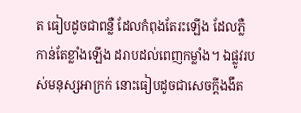ត ធៀបដូចជាពន្លឺ ដែលកំពុងតែរះឡើង ដែលភ្លឺកាន់តែខ្លាំងឡើង ដរាបដល់ពេញកម្លាំង។ ឯផ្លូវរបស់មនុស្សអាក្រក់ នោះធៀបដូចជាសេចក្ដីងងឹត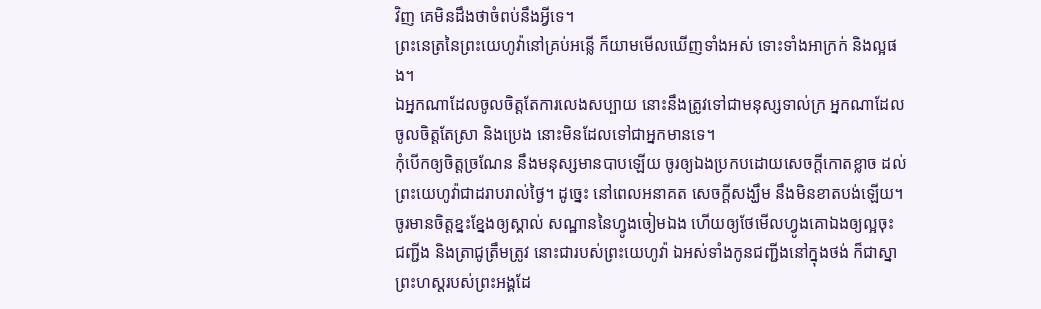វិញ គេមិនដឹងថាចំពប់នឹងអ្វីទេ។
ព្រះនេត្រនៃព្រះយេហូវ៉ានៅគ្រប់អន្លើ ក៏យាមមើលឃើញទាំងអស់ ទោះទាំងអាក្រក់ និងល្អផង។
ឯអ្នកណាដែលចូលចិត្តតែការលេងសប្បាយ នោះនឹងត្រូវទៅជាមនុស្សទាល់ក្រ អ្នកណាដែលចូលចិត្តតែស្រា និងប្រេង នោះមិនដែលទៅជាអ្នកមានទេ។
កុំបើកឲ្យចិត្តច្រណែន នឹងមនុស្សមានបាបឡើយ ចូរឲ្យឯងប្រកបដោយសេចក្ដីកោតខ្លាច ដល់ព្រះយេហូវ៉ាជាដរាបរាល់ថ្ងៃ។ ដូច្នេះ នៅពេលអនាគត សេចក្ដីសង្ឃឹម នឹងមិនខាតបង់ឡើយ។
ចូរមានចិត្តខ្នះខ្នែងឲ្យស្គាល់ សណ្ឋាននៃហ្វូងចៀមឯង ហើយឲ្យថែមើលហ្វូងគោឯងឲ្យល្អចុះ
ជញ្ជីង និងត្រាជូត្រឹមត្រូវ នោះជារបស់ព្រះយេហូវ៉ា ឯអស់ទាំងកូនជញ្ជីងនៅក្នុងថង់ ក៏ជាស្នាព្រះហស្តរបស់ព្រះអង្គដែ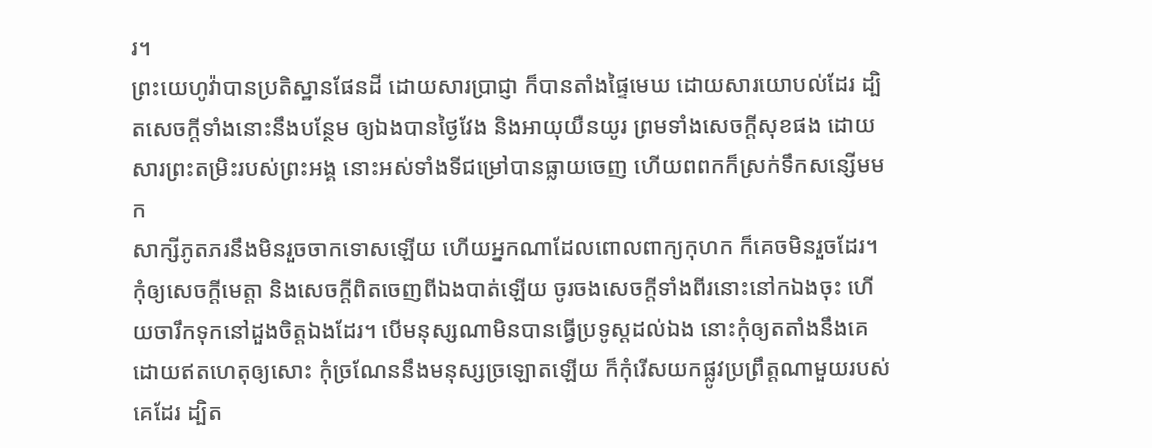រ។
ព្រះយេហូវ៉ាបានប្រតិស្ឋានផែនដី ដោយសារប្រាជ្ញា ក៏បានតាំងផ្ទៃមេឃ ដោយសារយោបល់ដែរ ដ្បិតសេចក្ដីទាំងនោះនឹងបន្ថែម ឲ្យឯងបានថ្ងៃវែង និងអាយុយឺនយូរ ព្រមទាំងសេចក្ដីសុខផង ដោយសារព្រះតម្រិះរបស់ព្រះអង្គ នោះអស់ទាំងទីជម្រៅបានធ្លាយចេញ ហើយពពកក៏ស្រក់ទឹកសន្សើមមក
សាក្សីភូតភរនឹងមិនរួចចាកទោសឡើយ ហើយអ្នកណាដែលពោលពាក្យកុហក ក៏គេចមិនរួចដែរ។
កុំឲ្យសេចក្ដីមេត្តា និងសេចក្ដីពិតចេញពីឯងបាត់ឡើយ ចូរចងសេចក្ដីទាំងពីរនោះនៅកឯងចុះ ហើយចារឹកទុកនៅដួងចិត្តឯងដែរ។ បើមនុស្សណាមិនបានធ្វើប្រទូស្តដល់ឯង នោះកុំឲ្យតតាំងនឹងគេដោយឥតហេតុឲ្យសោះ កុំច្រណែននឹងមនុស្សច្រឡោតឡើយ ក៏កុំរើសយកផ្លូវប្រព្រឹត្តណាមួយរបស់គេដែរ ដ្បិត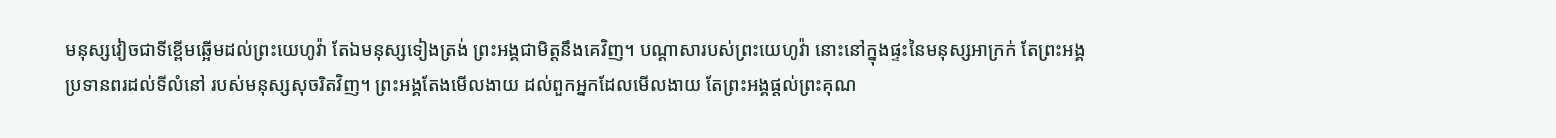មនុស្សវៀចជាទីខ្ពើមឆ្អើមដល់ព្រះយេហូវ៉ា តែឯមនុស្សទៀងត្រង់ ព្រះអង្គជាមិត្តនឹងគេវិញ។ បណ្ដាសារបស់ព្រះយេហូវ៉ា នោះនៅក្នុងផ្ទះនៃមនុស្សអាក្រក់ តែព្រះអង្គប្រទានពរដល់ទីលំនៅ របស់មនុស្សសុចរិតវិញ។ ព្រះអង្គតែងមើលងាយ ដល់ពួកអ្នកដែលមើលងាយ តែព្រះអង្គផ្តល់ព្រះគុណ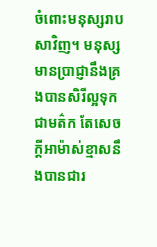ចំពោះមនុស្សរាបសាវិញ។ មនុស្សមានប្រាជ្ញានឹងគ្រងបានសិរីល្អទុកជាមត៌ក តែសេចក្ដីអាម៉ាស់ខ្មាសនឹងបានជារ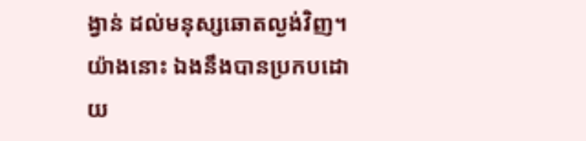ង្វាន់ ដល់មនុស្សឆោតល្ងង់វិញ។ យ៉ាងនោះ ឯងនឹងបានប្រកបដោយ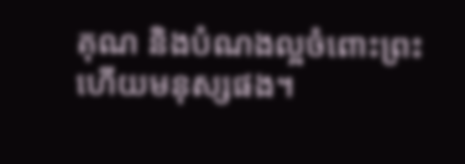គុណ និងបំណងល្អចំពោះព្រះ ហើយមនុស្សផង។